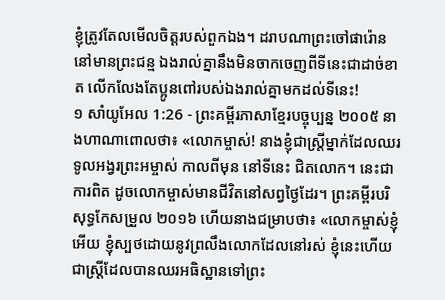ខ្ញុំត្រូវតែលមើលចិត្តរបស់ពួកឯង។ ដរាបណាព្រះចៅផារ៉ោននៅមានព្រះជន្ម ឯងរាល់គ្នានឹងមិនចាកចេញពីទីនេះជាដាច់ខាត លើកលែងតែប្អូនពៅរបស់ឯងរាល់គ្នាមកដល់ទីនេះ!
១ សាំយូអែល 1:26 - ព្រះគម្ពីរភាសាខ្មែរបច្ចុប្បន្ន ២០០៥ នាងហាណាពោលថា៖ «លោកម្ចាស់! នាងខ្ញុំជាស្ត្រីម្នាក់ដែលឈរទូលអង្វរព្រះអម្ចាស់ កាលពីមុន នៅទីនេះ ជិតលោក។ នេះជាការពិត ដូចលោកម្ចាស់មានជីវិតនៅសព្វថ្ងៃដែរ។ ព្រះគម្ពីរបរិសុទ្ធកែសម្រួល ២០១៦ ហើយនាងជម្រាបថា៖ «លោកម្ចាស់ខ្ញុំអើយ ខ្ញុំស្បថដោយនូវព្រលឹងលោកដែលនៅរស់ ខ្ញុំនេះហើយជាស្រ្តីដែលបានឈរអធិស្ឋានទៅព្រះ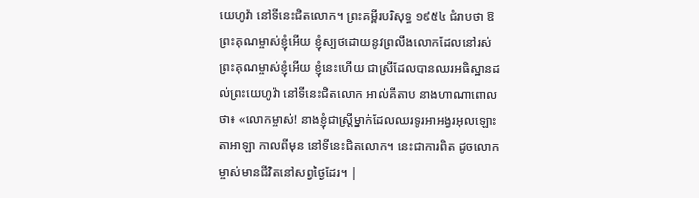យេហូវ៉ា នៅទីនេះជិតលោក។ ព្រះគម្ពីរបរិសុទ្ធ ១៩៥៤ ជំរាបថា ឱព្រះគុណម្ចាស់ខ្ញុំអើយ ខ្ញុំស្បថដោយនូវព្រលឹងលោកដែលនៅរស់ ព្រះគុណម្ចាស់ខ្ញុំអើយ ខ្ញុំនេះហើយ ជាស្រីដែលបានឈរអធិស្ឋានដល់ព្រះយេហូវ៉ា នៅទីនេះជិតលោក អាល់គីតាប នាងហាណាពោលថា៖ «លោកម្ចាស់! នាងខ្ញុំជាស្ត្រីម្នាក់ដែលឈរទូរអាអង្វរអុលឡោះតាអាឡា កាលពីមុន នៅទីនេះជិតលោក។ នេះជាការពិត ដូចលោកម្ចាស់មានជីវិតនៅសព្វថ្ងៃដែរ។ |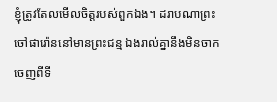ខ្ញុំត្រូវតែលមើលចិត្តរបស់ពួកឯង។ ដរាបណាព្រះចៅផារ៉ោននៅមានព្រះជន្ម ឯងរាល់គ្នានឹងមិនចាកចេញពីទី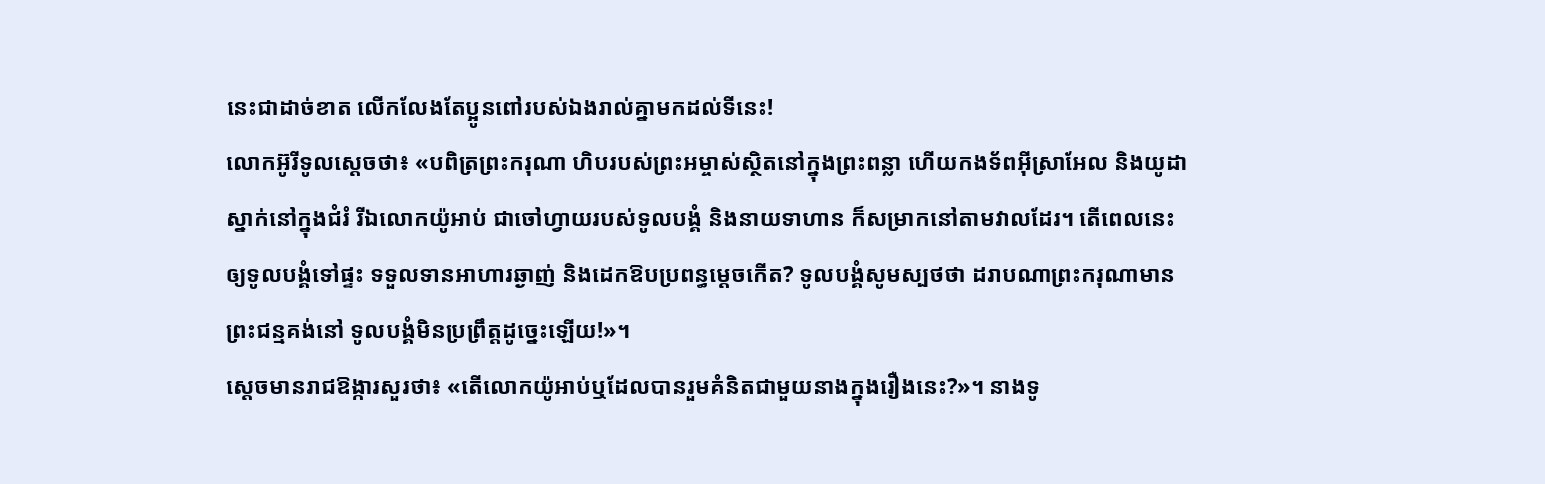នេះជាដាច់ខាត លើកលែងតែប្អូនពៅរបស់ឯងរាល់គ្នាមកដល់ទីនេះ!
លោកអ៊ូរីទូលស្ដេចថា៖ «បពិត្រព្រះករុណា ហិបរបស់ព្រះអម្ចាស់ស្ថិតនៅក្នុងព្រះពន្លា ហើយកងទ័ពអ៊ីស្រាអែល និងយូដា ស្នាក់នៅក្នុងជំរំ រីឯលោកយ៉ូអាប់ ជាចៅហ្វាយរបស់ទូលបង្គំ និងនាយទាហាន ក៏សម្រាកនៅតាមវាលដែរ។ តើពេលនេះ ឲ្យទូលបង្គំទៅផ្ទះ ទទួលទានអាហារឆ្ងាញ់ និងដេកឱបប្រពន្ធម្ដេចកើត? ទូលបង្គំសូមស្បថថា ដរាបណាព្រះករុណាមានព្រះជន្មគង់នៅ ទូលបង្គំមិនប្រព្រឹត្តដូច្នេះឡើយ!»។
ស្ដេចមានរាជឱង្ការសួរថា៖ «តើលោកយ៉ូអាប់ឬដែលបានរួមគំនិតជាមួយនាងក្នុងរឿងនេះ?»។ នាងទូ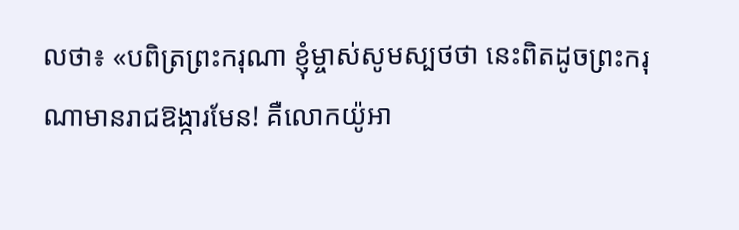លថា៖ «បពិត្រព្រះករុណា ខ្ញុំម្ចាស់សូមស្បថថា នេះពិតដូចព្រះករុណាមានរាជឱង្ការមែន! គឺលោកយ៉ូអា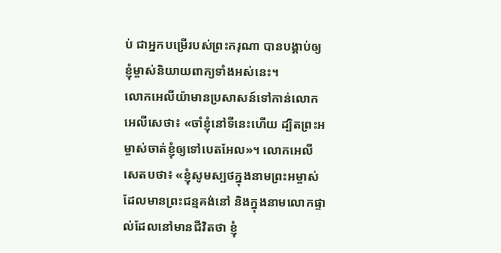ប់ ជាអ្នកបម្រើរបស់ព្រះករុណា បានបង្គាប់ឲ្យខ្ញុំម្ចាស់និយាយពាក្យទាំងអស់នេះ។
លោកអេលីយ៉ាមានប្រសាសន៍ទៅកាន់លោកអេលីសេថា៖ «ចាំខ្ញុំនៅទីនេះហើយ ដ្បិតព្រះអម្ចាស់ចាត់ខ្ញុំឲ្យទៅបេតអែល»។ លោកអេលីសេតបថា៖ «ខ្ញុំសូមស្បថក្នុងនាមព្រះអម្ចាស់ ដែលមានព្រះជន្មគង់នៅ និងក្នុងនាមលោកផ្ទាល់ដែលនៅមានជីវិតថា ខ្ញុំ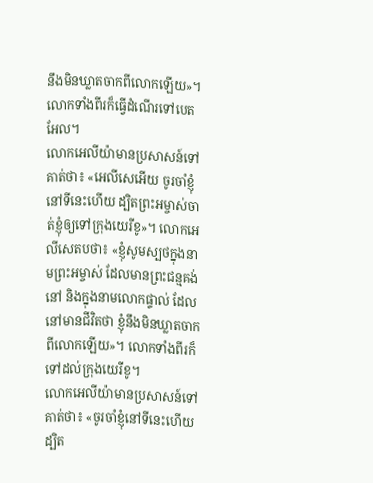នឹងមិនឃ្លាតចាកពីលោកឡើយ»។ លោកទាំងពីរក៏ធ្វើដំណើរទៅបេតអែល។
លោកអេលីយ៉ាមានប្រសាសន៍ទៅគាត់ថា៖ «អេលីសេអើយ ចូរចាំខ្ញុំនៅទីនេះហើយ ដ្បិតព្រះអម្ចាស់ចាត់ខ្ញុំឲ្យទៅក្រុងយេរីខូ»។ លោកអេលីសេតបថា៖ «ខ្ញុំសូមស្បថក្នុងនាមព្រះអម្ចាស់ ដែលមានព្រះជន្មគង់នៅ និងក្នុងនាមលោកផ្ទាល់ ដែលនៅមានជីវិតថា ខ្ញុំនឹងមិនឃ្លាតចាកពីលោកឡើយ»។ លោកទាំងពីរក៏ទៅដល់ក្រុងយេរីខូ។
លោកអេលីយ៉ាមានប្រសាសន៍ទៅគាត់ថា៖ «ចូរចាំខ្ញុំនៅទីនេះហើយ ដ្បិត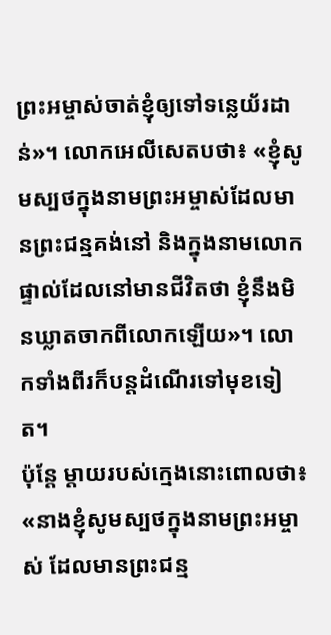ព្រះអម្ចាស់ចាត់ខ្ញុំឲ្យទៅទន្លេយ័រដាន់»។ លោកអេលីសេតបថា៖ «ខ្ញុំសូមស្បថក្នុងនាមព្រះអម្ចាស់ដែលមានព្រះជន្មគង់នៅ និងក្នុងនាមលោកផ្ទាល់ដែលនៅមានជីវិតថា ខ្ញុំនឹងមិនឃ្លាតចាកពីលោកឡើយ»។ លោកទាំងពីរក៏បន្តដំណើរទៅមុខទៀត។
ប៉ុន្តែ ម្ដាយរបស់ក្មេងនោះពោលថា៖ «នាងខ្ញុំសូមស្បថក្នុងនាមព្រះអម្ចាស់ ដែលមានព្រះជន្ម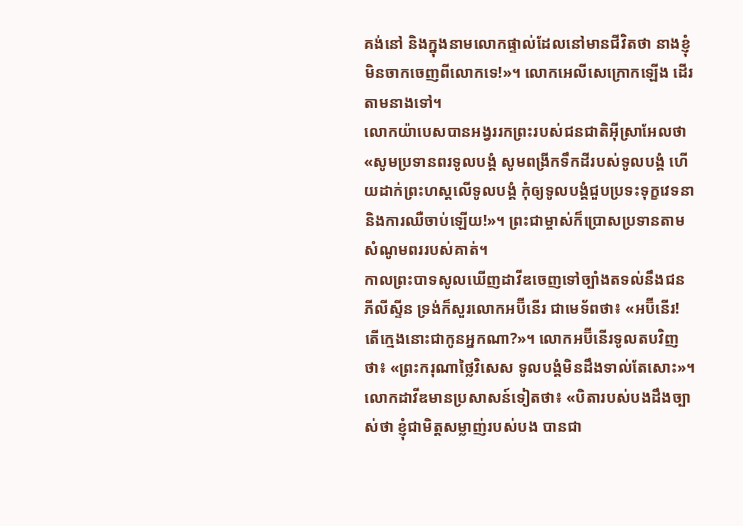គង់នៅ និងក្នុងនាមលោកផ្ទាល់ដែលនៅមានជីវិតថា នាងខ្ញុំមិនចាកចេញពីលោកទេ!»។ លោកអេលីសេក្រោកឡើង ដើរតាមនាងទៅ។
លោកយ៉ាបេសបានអង្វររកព្រះរបស់ជនជាតិអ៊ីស្រាអែលថា «សូមប្រទានពរទូលបង្គំ សូមពង្រីកទឹកដីរបស់ទូលបង្គំ ហើយដាក់ព្រះហស្ដលើទូលបង្គំ កុំឲ្យទូលបង្គំជួបប្រទះទុក្ខវេទនា និងការឈឺចាប់ឡើយ!»។ ព្រះជាម្ចាស់ក៏ប្រោសប្រទានតាមសំណូមពររបស់គាត់។
កាលព្រះបាទសូលឃើញដាវីឌចេញទៅច្បាំងតទល់នឹងជនភីលីស្ទីន ទ្រង់ក៏សួរលោកអប៊ីនើរ ជាមេទ័ពថា៖ «អប៊ីនើរ! តើក្មេងនោះជាកូនអ្នកណា?»។ លោកអប៊ីនើរទូលតបវិញថា៖ «ព្រះករុណាថ្លៃវិសេស ទូលបង្គំមិនដឹងទាល់តែសោះ»។
លោកដាវីឌមានប្រសាសន៍ទៀតថា៖ «បិតារបស់បងដឹងច្បាស់ថា ខ្ញុំជាមិត្តសម្លាញ់របស់បង បានជា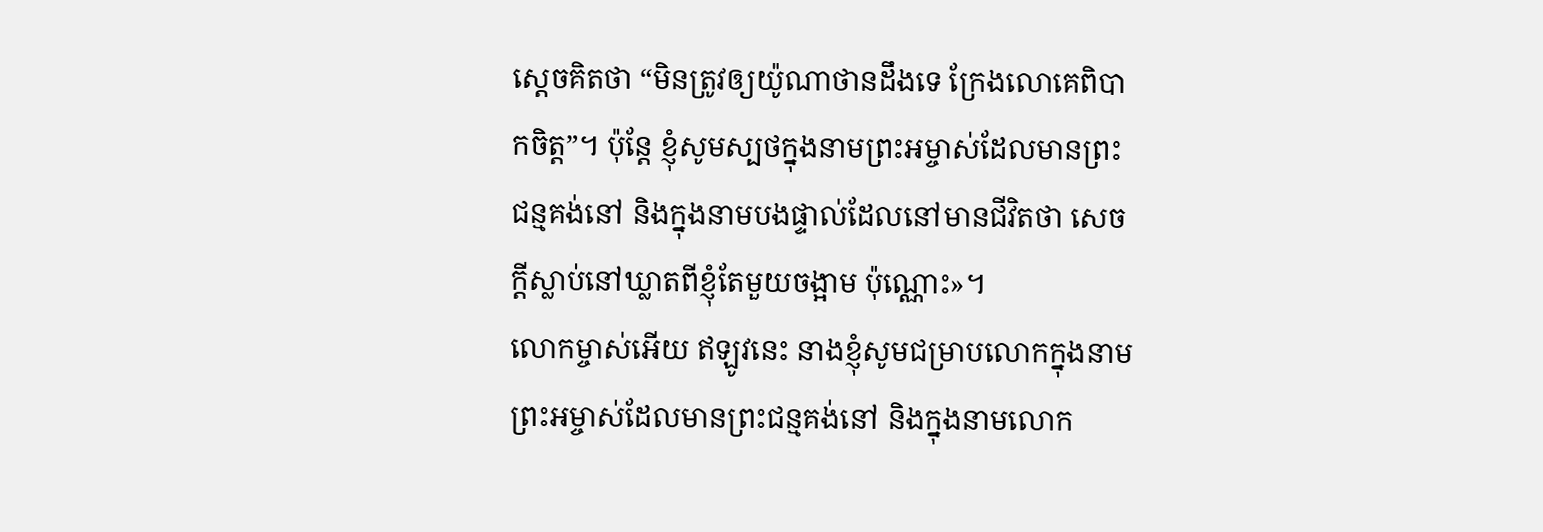ស្ដេចគិតថា “មិនត្រូវឲ្យយ៉ូណាថានដឹងទេ ក្រែងលោគេពិបាកចិត្ត”។ ប៉ុន្តែ ខ្ញុំសូមស្បថក្នុងនាមព្រះអម្ចាស់ដែលមានព្រះជន្មគង់នៅ និងក្នុងនាមបងផ្ទាល់ដែលនៅមានជីវិតថា សេចក្ដីស្លាប់នៅឃ្លាតពីខ្ញុំតែមួយចង្អាម ប៉ុណ្ណោះ»។
លោកម្ចាស់អើយ ឥឡូវនេះ នាងខ្ញុំសូមជម្រាបលោកក្នុងនាមព្រះអម្ចាស់ដែលមានព្រះជន្មគង់នៅ និងក្នុងនាមលោក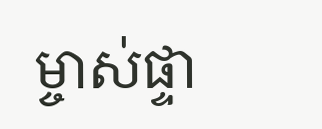ម្ចាស់ផ្ទា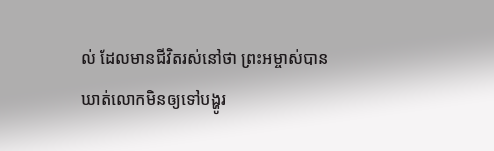ល់ ដែលមានជីវិតរស់នៅថា ព្រះអម្ចាស់បានឃាត់លោកមិនឲ្យទៅបង្ហូរ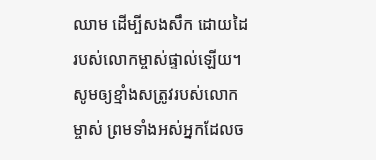ឈាម ដើម្បីសងសឹក ដោយដៃរបស់លោកម្ចាស់ផ្ទាល់ឡើយ។ សូមឲ្យខ្មាំងសត្រូវរបស់លោកម្ចាស់ ព្រមទាំងអស់អ្នកដែលច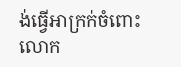ង់ធ្វើអាក្រក់ចំពោះលោក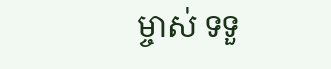ម្ចាស់ ទទួ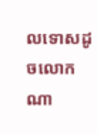លទោសដូចលោកណា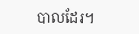បាលដែរ។